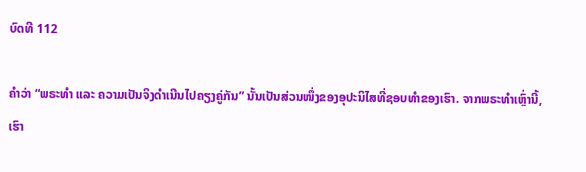ບົດທີ 112

ຄຳວ່າ “ພຣະທຳ ແລະ ຄວາມເປັນຈິງດຳເນີນໄປຄຽງຄູ່ກັນ” ນັ້ນເປັນສ່ວນໜຶ່ງຂອງອຸປະນິໄສທີ່ຊອບທຳຂອງເຮົາ. ຈາກພຣະທຳເຫຼົ່ານີ້, ເຮົາ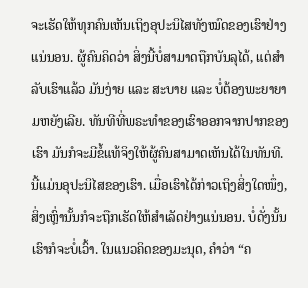ຈະເຮັດໃຫ້ທຸກຄົນເຫັນເຖິງອຸປະນິໄສທັງໝົດຂອງເຮົາຢ່າງແນ່ນອນ. ຜູ້ຄົນຄິດວ່າ ສິ່ງນີ້ບໍ່ສາມາດຖືກບັນລຸໄດ້, ແຕ່ສຳລັບເຮົາແລ້ວ ມັນງ່າຍ ແລະ ສະບາຍ ແລະ ບໍ່ຕ້ອງພະຍາຍາມຫຍັງເລີຍ. ທັນທີທີ່ພຣະທຳຂອງເຮົາອອກຈາກປາກຂອງເຮົາ ມັນກໍຈະມີຂໍ້ແທ້ຈິງໃຫ້ຜູ້ຄົນສາມາດເຫັນໄດ້ໃນທັນທີ. ນີ້ແມ່ນອຸປະນິໄສຂອງເຮົາ. ເມື່ອເຮົາໄດ້ກ່າວເຖິງສິ່ງໃດໜຶ່ງ, ສິ່ງເຫຼົ່ານັ້ນກໍຈະຖືກເຮັດໃຫ້ສຳເລັດຢ່າງແນ່ນອນ. ບໍ່ດັ່ງນັ້ນ ເຮົາກໍຈະບໍ່ເວົ້າ. ໃນແນວຄິດຂອງມະນຸດ, ຄຳວ່າ “ຄ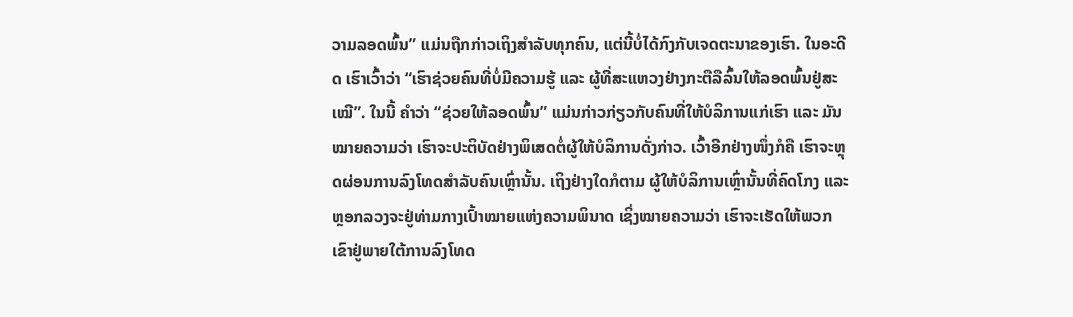ວາມລອດພົ້ນ” ແມ່ນຖືກກ່າວເຖິງສຳລັບທຸກຄົນ, ແຕ່ນີ້ບໍ່ໄດ້ກົງກັບເຈດຕະນາຂອງເຮົາ. ໃນອະດີດ ເຮົາເວົ້າວ່າ “ເຮົາຊ່ວຍຄົນທີ່ບໍ່ມີຄວາມຮູ້ ແລະ ຜູ້ທີ່ສະແຫວງຢ່າງກະຕືລືລົ້ນໃຫ້ລອດພົ້ນຢູ່ສະເໝີ”. ໃນນີ້ ຄຳວ່າ “ຊ່ວຍໃຫ້ລອດພົ້ນ” ແມ່ນກ່າວກ່ຽວກັບຄົນທີ່ໃຫ້ບໍລິການແກ່ເຮົາ ແລະ ມັນໝາຍຄວາມວ່າ ເຮົາຈະປະຕິບັດຢ່າງພິເສດຕໍ່ຜູ້ໃຫ້ບໍລິການດັ່ງກ່າວ. ເວົ້າອີກຢ່າງໜຶ່ງກໍຄື ເຮົາຈະຫຼຸດຜ່ອນການລົງໂທດສຳລັບຄົນເຫຼົ່ານັ້ນ. ເຖິງຢ່າງໃດກໍຕາມ ຜູ້ໃຫ້ບໍລິການເຫຼົ່ານັ້ນທີ່ຄົດໂກງ ແລະ ຫຼອກລວງຈະຢູ່ທ່າມກາງເປົ້າໝາຍແຫ່ງຄວາມພິນາດ ເຊິ່ງໝາຍຄວາມວ່າ ເຮົາຈະເຮັດໃຫ້ພວກເຂົາຢູ່ພາຍໃຕ້ການລົງໂທດ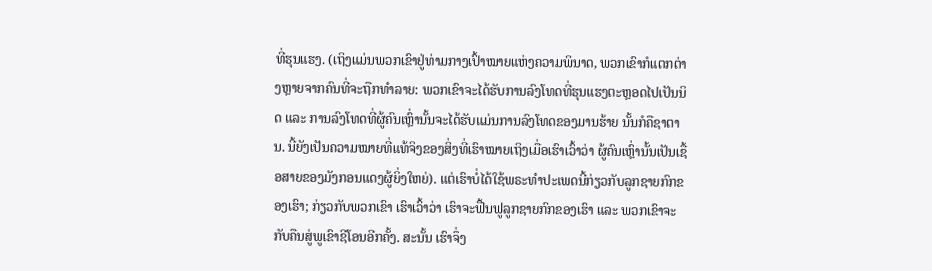ທີ່ຮຸນແຮງ. (ເຖິງແມ່ນພວກເຂົາຢູ່ທ່າມກາງເປົ້າໝາຍແຫ່ງຄວາມພິນາດ, ພວກເຂົາກໍແຕກຕ່າງຫຼາຍຈາກຄົນທີ່ຈະຖືກທຳລາຍ: ພວກເຂົາຈະໄດ້ຮັບການລົງໂທດທີ່ຮຸນແຮງຕະຫຼອດໄປເປັນນິດ ແລະ ການລົງໂທດທີ່ຜູ້ຄົນເຫຼົ່ານັ້ນຈະໄດ້ຮັບແມ່ນການລົງໂທດຂອງມານຮ້າຍ ນັ້ນກໍຄືຊາຕານ. ນີ້ຍັງເປັນຄວາມໝາຍທີ່ແທ້ຈິງຂອງສິ່ງທີ່ເຮົາໝາຍເຖິງເມື່ອເຮົາເວົ້າວ່າ ຜູ້ຄົນເຫຼົ່ານັ້ນເປັນເຊື້ອສາຍຂອງມັງກອນແດງຜູ້ຍິ່ງໃຫຍ່). ແຕ່ເຮົາບໍ່ໄດ້ໃຊ້ພຣະທຳປະເພດນີ້ກ່ຽວກັບລູກຊາຍກົກຂອງເຮົາ; ກ່ຽວກັບພວກເຂົາ ເຮົາເວົ້າວ່າ ເຮົາຈະຟື້ນຟູລູກຊາຍກົກຂອງເຮົາ ແລະ ພວກເຂົາຈະກັບຄືນສູ່ພູເຂົາຊີໂອນອີກຄັ້ງ. ສະນັ້ນ ເຮົາຈຶ່ງ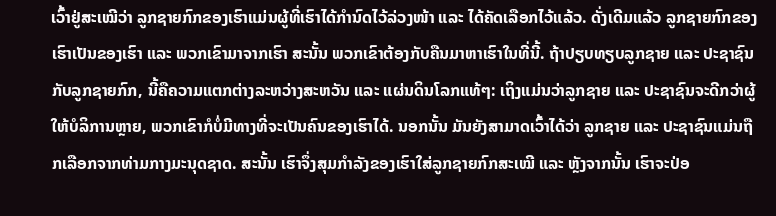ເວົ້າຢູ່ສະເໝີວ່າ ລູກຊາຍກົກຂອງເຮົາແມ່ນຜູ້ທີ່ເຮົາໄດ້ກຳນົດໄວ້ລ່ວງໜ້າ ແລະ ໄດ້ຄັດເລືອກໄວ້ແລ້ວ. ດັ່ງເດີມແລ້ວ ລູກຊາຍກົກຂອງເຮົາເປັນຂອງເຮົາ ແລະ ພວກເຂົາມາຈາກເຮົາ ສະນັ້ນ ພວກເຂົາຕ້ອງກັບຄືນມາຫາເຮົາໃນທີ່ນີ້. ຖ້າປຽບທຽບລູກຊາຍ ແລະ ປະຊາຊົນກັບລູກຊາຍກົກ, ນີ້ຄືຄວາມແຕກຕ່າງລະຫວ່າງສະຫວັນ ແລະ ແຜ່ນດິນໂລກແທ້ໆ: ເຖິງແມ່ນວ່າລູກຊາຍ ແລະ ປະຊາຊົນຈະດີກວ່າຜູ້ໃຫ້ບໍລິການຫຼາຍ, ພວກເຂົາກໍບໍ່ມີທາງທີ່ຈະເປັນຄົນຂອງເຮົາໄດ້. ນອກນັ້ນ ມັນຍັງສາມາດເວົ້າໄດ້ວ່າ ລູກຊາຍ ແລະ ປະຊາຊົນແມ່ນຖືກເລືອກຈາກທ່າມກາງມະນຸດຊາດ. ສະນັ້ນ ເຮົາຈຶ່ງສຸມກຳລັງຂອງເຮົາໃສ່ລູກຊາຍກົກສະເໝີ ແລະ ຫຼັງຈາກນັ້ນ ເຮົາຈະປ່ອ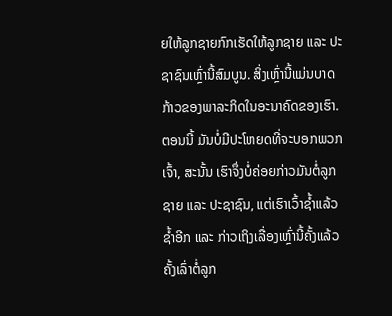ຍໃຫ້ລູກຊາຍກົກເຮັດໃຫ້ລູກຊາຍ ແລະ ປະຊາຊົນເຫຼົ່ານີ້ສົມບູນ. ສິ່ງເຫຼົ່ານີ້ແມ່ນບາດກ້າວຂອງພາລະກິດໃນອະນາຄົດຂອງເຮົາ. ຕອນນີ້ ມັນບໍ່ມີປະໂຫຍດທີ່ຈະບອກພວກເຈົ້າ, ສະນັ້ນ ເຮົາຈຶ່ງບໍ່ຄ່ອຍກ່າວມັນຕໍ່ລູກຊາຍ ແລະ ປະຊາຊົນ, ແຕ່ເຮົາເວົ້າຊໍ້າແລ້ວຊໍ້າອີກ ແລະ ກ່າວເຖິງເລື່ອງເຫຼົ່ານີ້ຄັ້ງແລ້ວຄັ້ງເລົ່າຕໍ່ລູກ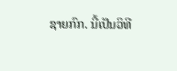ຊາຍກົກ. ນີ້ເປັນວິທີ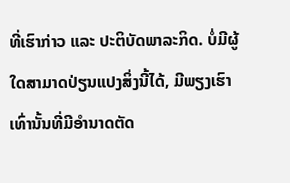ທີ່ເຮົາກ່າວ ແລະ ປະຕິບັດພາລະກິດ. ບໍ່ມີຜູ້ໃດສາມາດປ່ຽນແປງສິ່ງນີ້ໄດ້, ມີພຽງເຮົາເທົ່ານັ້ນທີ່ມີອຳນາດຕັດ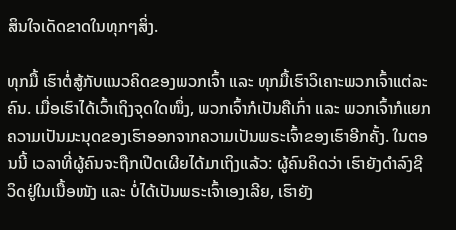ສິນໃຈເດັດຂາດໃນທຸກໆສິ່ງ.

ທຸກມື້ ເຮົາຕໍ່ສູ້ກັບແນວຄິດຂອງພວກເຈົ້າ ແລະ ທຸກມື້ເຮົາວິເຄາະພວກເຈົ້າແຕ່ລະຄົນ. ເມື່ອເຮົາໄດ້ເວົ້າເຖິງຈຸດໃດໜຶ່ງ, ພວກເຈົ້າກໍເປັນຄືເກົ່າ ແລະ ພວກເຈົ້າກໍແຍກຄວາມເປັນມະນຸດຂອງເຮົາອອກຈາກຄວາມເປັນພຣະເຈົ້າຂອງເຮົາອີກຄັ້ງ. ໃນຕອນນີ້ ເວລາທີ່ຜູ້ຄົນຈະຖືກເປີດເຜີຍໄດ້ມາເຖິງແລ້ວ: ຜູ້ຄົນຄິດວ່າ ເຮົາຍັງດຳລົງຊີວິດຢູ່ໃນເນື້ອໜັງ ແລະ ບໍ່ໄດ້ເປັນພຣະເຈົ້າເອງເລີຍ, ເຮົາຍັງ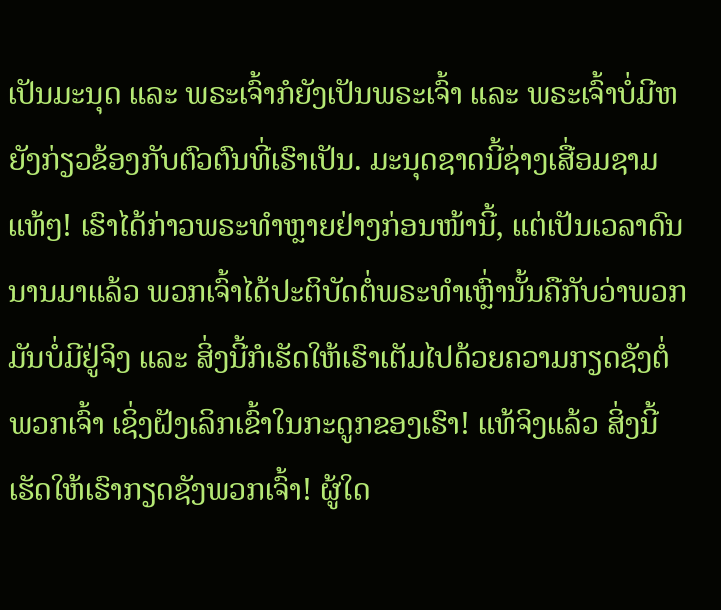ເປັນມະນຸດ ແລະ ພຣະເຈົ້າກໍຍັງເປັນພຣະເຈົ້າ ແລະ ພຣະເຈົ້າບໍ່ມີຫຍັງກ່ຽວຂ້ອງກັບຕົວຕົນທີ່ເຮົາເປັນ. ມະນຸດຊາດນີ້ຊ່າງເສື່ອມຊາມແທ້ໆ! ເຮົາໄດ້ກ່າວພຣະທຳຫຼາຍຢ່າງກ່ອນໜ້ານີ້, ແຕ່ເປັນເວລາດົນນານມາແລ້ວ ພວກເຈົ້າໄດ້ປະຕິບັດຕໍ່ພຣະທຳເຫຼົ່ານັ້ນຄືກັບວ່າພວກມັນບໍ່ມີຢູ່ຈິງ ແລະ ສິ່ງນີ້ກໍເຮັດໃຫ້ເຮົາເຕັມໄປດ້ວຍຄວາມກຽດຊັງຕໍ່ພວກເຈົ້າ ເຊິ່ງຝັງເລິກເຂົ້າໃນກະດູກຂອງເຮົາ! ແທ້ຈິງແລ້ວ ສິ່ງນີ້ເຮັດໃຫ້ເຮົາກຽດຊັງພວກເຈົ້າ! ຜູ້ໃດ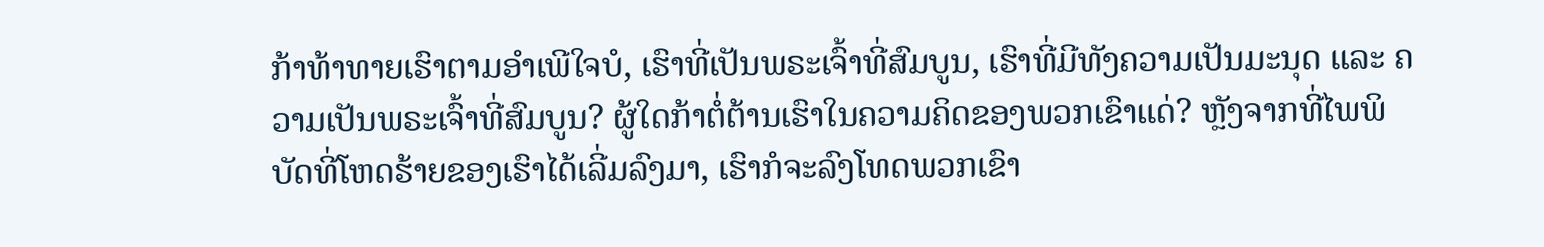ກ້າທ້າທາຍເຮົາຕາມອຳເພີໃຈບໍ, ເຮົາທີ່ເປັນພຣະເຈົ້າທີ່ສົມບູນ, ເຮົາທີ່ມີທັງຄວາມເປັນມະນຸດ ແລະ ຄວາມເປັນພຣະເຈົ້າທີ່ສົມບູນ? ຜູ້ໃດກ້າຕໍ່ຕ້ານເຮົາໃນຄວາມຄິດຂອງພວກເຂົາແດ່? ຫຼັງຈາກທີ່ໄພພິບັດທີ່ໂຫດຮ້າຍຂອງເຮົາໄດ້ເລີ່ມລົງມາ, ເຮົາກໍຈະລົງໂທດພວກເຂົາ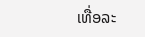ເທື່ອລະ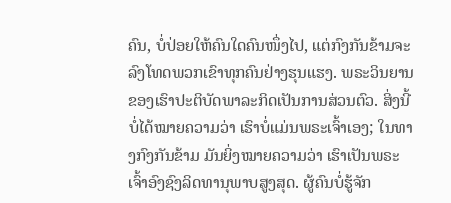ຄົນ, ບໍ່ປ່ອຍໃຫ້ຄົນໃດຄົນໜຶ່ງໄປ, ແຕ່ກົງກັນຂ້າມຈະລົງໂທດພວກເຂົາທຸກຄົນຢ່າງຮຸນແຮງ. ພຣະວິນຍານຂອງເຮົາປະຕິບັດພາລະກິດເປັນການສ່ວນຕົວ. ສິ່ງນີ້ບໍ່ໄດ້ໝາຍຄວາມວ່າ ເຮົາບໍ່ແມ່ນພຣະເຈົ້າເອງ; ໃນທາງກົງກັນຂ້າມ ມັນຍິ່ງໝາຍຄວາມວ່າ ເຮົາເປັນພຣະເຈົ້າອົງຊົງລິດທານຸພາບສູງສຸດ. ຜູ້ຄົນບໍ່ຮູ້ຈັກ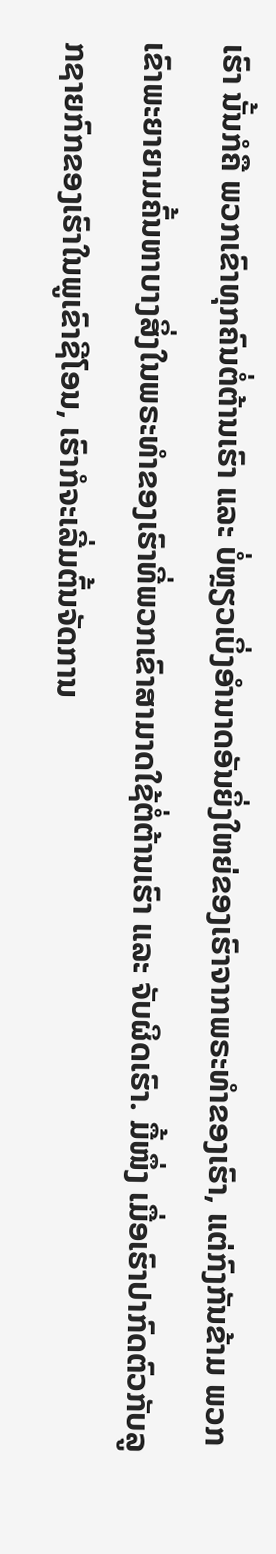ເຮົາ ນັ້ນກໍຄື ພວກເຂົາທຸກຄົນຕໍ່ຕ້ານເຮົາ ແລະ ບໍ່ຫຼຽວເບິ່ງອຳນາດອັນຍິ່ງໃຫຍ່ຂອງເຮົາຈາກພຣະທຳຂອງເຮົາ, ແຕ່ກົງກັນຂ້າມ ພວກເຂົາພະຍາຍາມຄົ້ນຫາບາງສິ່ງໃນພຣະທຳຂອງເຮົາທີ່ພວກເຂົາສາມາດໃຊ້ຕໍ່ຕ້ານເຮົາ ແລະ ຈັບຜິດເຮົາ. ມື້ໜຶ່ງ ເມື່ອເຮົາປາກົດຕົວກັບລູກຊາຍກົກຂອງເຮົາໃນພູເຂົາຊີໂອນ, ເຮົາກໍຈະເລີ່ມຕົ້ນຈັດການ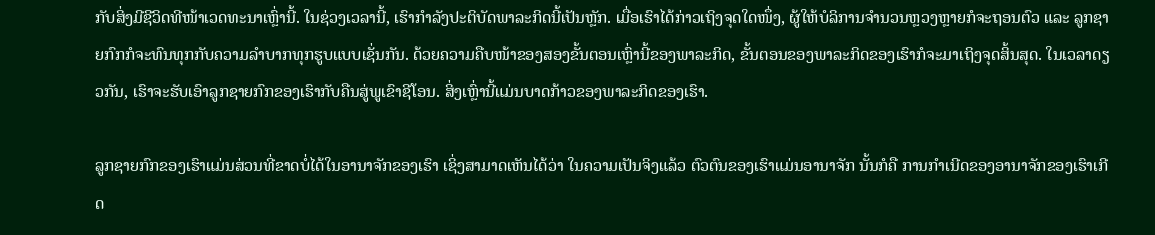ກັບສິ່ງມີຊີວິດທີໜ້າເວດທະນາເຫຼົ່ານີ້. ໃນຊ່ວງເວລານີ້, ເຮົາກຳລັງປະຕິບັດພາລະກິດນີ້ເປັນຫຼັກ. ເມື່ອເຮົາໄດ້ກ່າວເຖິງຈຸດໃດໜຶ່ງ, ຜູ້ໃຫ້ບໍລິການຈຳນວນຫຼວງຫຼາຍກໍຈະຖອນຕົວ ແລະ ລູກຊາຍກົກກໍຈະທົນທຸກກັບຄວາມລຳບາກທຸກຮູບແບບເຊັ່ນກັນ. ດ້ວຍຄວາມຄືບໜ້າຂອງສອງຂັ້ນຕອນເຫຼົ່ານີ້ຂອງພາລະກິດ, ຂັ້ນຕອນຂອງພາລະກິດຂອງເຮົາກໍຈະມາເຖິງຈຸດສິ້ນສຸດ. ໃນເວລາດຽວກັນ, ເຮົາຈະຮັບເອົາລູກຊາຍກົກຂອງເຮົາກັບຄືນສູ່ພູເຂົາຊີໂອນ. ສິ່ງເຫຼົ່ານີ້ແມ່ນບາດກ້າວຂອງພາລະກິດຂອງເຮົາ.

ລູກຊາຍກົກຂອງເຮົາແມ່ນສ່ວນທີ່ຂາດບໍ່ໄດ້ໃນອານາຈັກຂອງເຮົາ ເຊິ່ງສາມາດເຫັນໄດ້ວ່າ ໃນຄວາມເປັນຈິງແລ້ວ ຕົວຕົນຂອງເຮົາແມ່ນອານາຈັກ ນັ້ນກໍຄື ການກຳເນີດຂອງອານາຈັກຂອງເຮົາເກີດ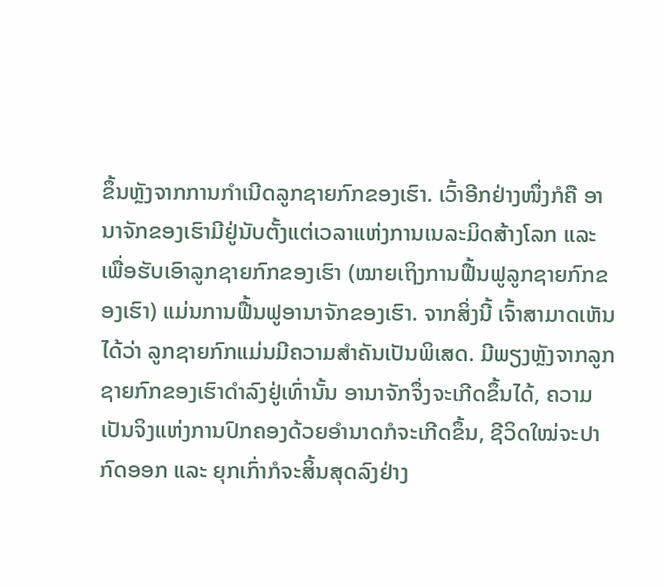ຂຶ້ນຫຼັງຈາກການກຳເນີດລູກຊາຍກົກຂອງເຮົາ. ເວົ້າອີກຢ່າງໜຶ່ງກໍຄື ອານາຈັກຂອງເຮົາມີຢູ່ນັບຕັ້ງແຕ່ເວລາແຫ່ງການເນລະມິດສ້າງໂລກ ແລະ ເພື່ອຮັບເອົາລູກຊາຍກົກຂອງເຮົາ (ໝາຍເຖິງການຟື້ນຟູລູກຊາຍກົກຂອງເຮົາ) ແມ່ນການຟື້ນຟູອານາຈັກຂອງເຮົາ. ຈາກສິ່ງນີ້ ເຈົ້າສາມາດເຫັນໄດ້ວ່າ ລູກຊາຍກົກແມ່ນມີຄວາມສຳຄັນເປັນພິເສດ. ມີພຽງຫຼັງຈາກລູກຊາຍກົກຂອງເຮົາດຳລົງຢູ່ເທົ່ານັ້ນ ອານາຈັກຈຶ່ງຈະເກີດຂຶ້ນໄດ້, ຄວາມເປັນຈິງແຫ່ງການປົກຄອງດ້ວຍອຳນາດກໍຈະເກີດຂຶ້ນ, ຊີວິດໃໝ່ຈະປາກົດອອກ ແລະ ຍຸກເກົ່າກໍຈະສິ້ນສຸດລົງຢ່າງ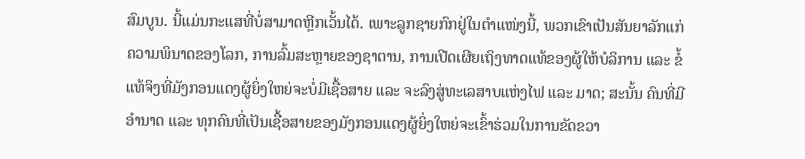ສົມບູນ. ນີ້ແມ່ນກະແສທີ່ບໍ່ສາມາດຫຼີກເວັ້ນໄດ້. ເພາະລູກຊາຍກົກຢູ່ໃນຕໍາແໜ່ງນີ້, ພວກເຂົາເປັນສັນຍາລັກແກ່ຄວາມພິນາດຂອງໂລກ, ການລົ້ມສະຫຼາຍຂອງຊາຕານ, ການເປີດເຜີຍເຖິງທາດແທ້ຂອງຜູ້ໃຫ້ບໍລິການ ແລະ ຂໍ້ແທ້ຈິງທີ່ມັງກອນແດງຜູ້ຍິ່ງໃຫຍ່ຈະບໍ່ມີເຊື້ອສາຍ ແລະ ຈະລົງສູ່ທະເລສາບແຫ່ງໄຟ ແລະ ມາດ; ສະນັ້ນ ຄົນທີ່ມີອຳນາດ ແລະ ທຸກຄົນທີ່ເປັນເຊື້ອສາຍຂອງມັງກອນແດງຜູ້ຍິ່ງໃຫຍ່ຈະເຂົ້າຮ່ວມໃນການຂັດຂວາ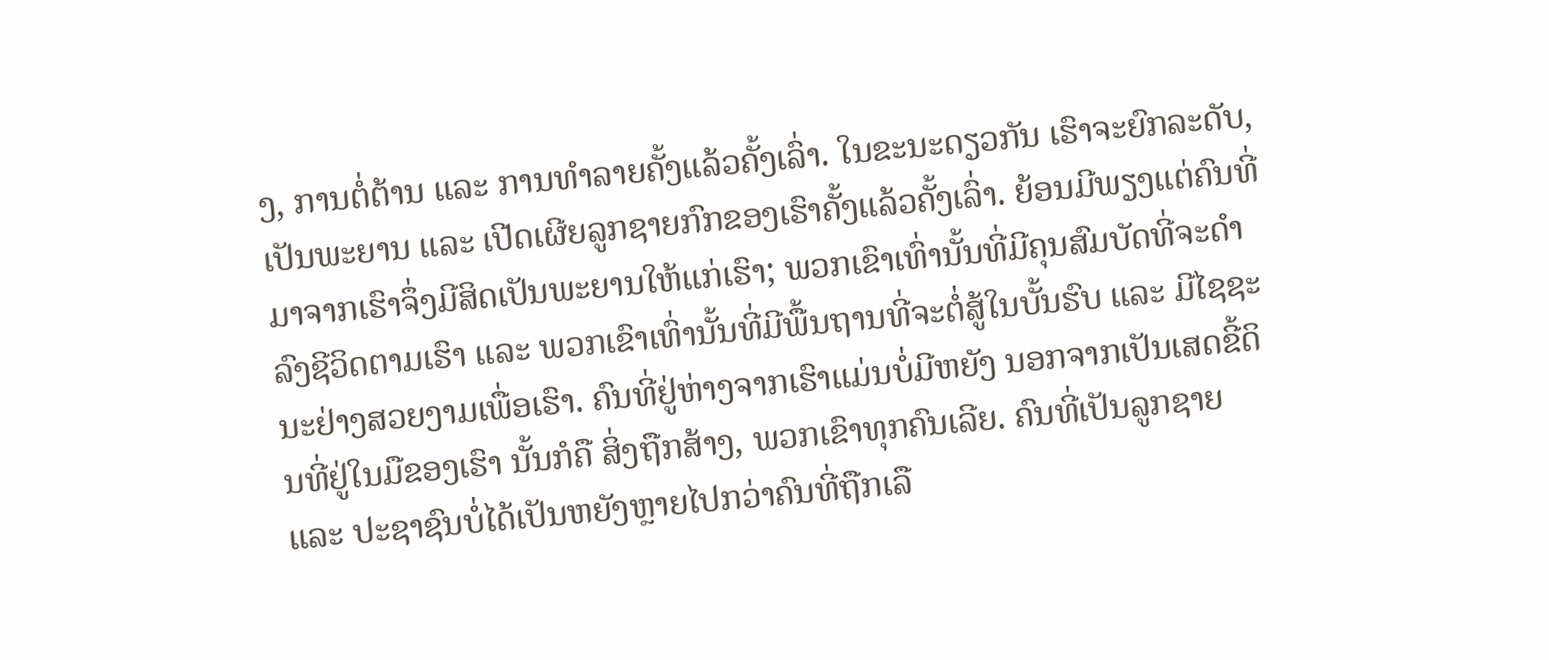ງ, ການຕໍ່ຕ້ານ ແລະ ການທຳລາຍຄັ້ງແລ້ວຄັ້ງເລົ່າ. ໃນຂະນະດຽວກັນ ເຮົາຈະຍົກລະດັບ, ເປັນພະຍານ ແລະ ເປີດເຜີຍລູກຊາຍກົກຂອງເຮົາຄັ້ງແລ້ວຄັ້ງເລົ່າ. ຍ້ອນມີພຽງແຕ່ຄົນທີ່ມາຈາກເຮົາຈຶ່ງມີສິດເປັນພະຍານໃຫ້ແກ່ເຮົາ; ພວກເຂົາເທົ່ານັ້ນທີ່ມີຄຸນສົມບັດທີ່ຈະດຳລົງຊີວິດຕາມເຮົາ ແລະ ພວກເຂົາເທົ່ານັ້ນທີ່ມີພື້ນຖານທີ່ຈະຕໍ່ສູ້ໃນບັ້ນຮົບ ແລະ ມີໄຊຊະນະຢ່າງສວຍງາມເພື່ອເຮົາ. ຄົນທີ່ຢູ່ຫ່າງຈາກເຮົາແມ່ນບໍ່ມີຫຍັງ ນອກຈາກເປັນເສດຂີ້ດິນທີ່ຢູ່ໃນມືຂອງເຮົາ ນັ້ນກໍຄື ສິ່ງຖືກສ້າງ, ພວກເຂົາທຸກຄົນເລີຍ. ຄົນທີ່ເປັນລູກຊາຍ ແລະ ປະຊາຊົນບໍ່ໄດ້ເປັນຫຍັງຫຼາຍໄປກວ່າຄົນທີ່ຖືກເລື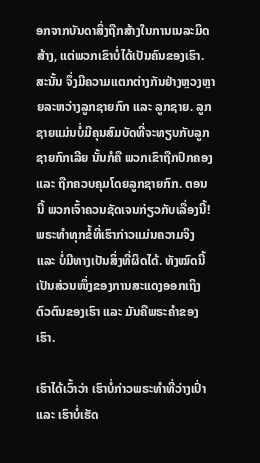ອກຈາກບັນດາສິ່ງຖືກສ້າງໃນການເນລະມິດສ້າງ, ແຕ່ພວກເຂົາບໍ່ໄດ້ເປັນຄົນຂອງເຮົາ. ສະນັ້ນ ຈຶ່ງມີຄວາມແຕກຕ່າງກັນຢ່າງຫຼວງຫຼາຍລະຫວ່າງລູກຊາຍກົກ ແລະ ລູກຊາຍ. ລູກຊາຍແມ່ນບໍ່ມີຄຸນສົມບັດທີ່ຈະທຽບກັບລູກຊາຍກົກເລີຍ ນັ້ນກໍຄື ພວກເຂົາຖືກປົກຄອງ ແລະ ຖືກຄວບຄຸມໂດຍລູກຊາຍກົກ. ຕອນນີ້ ພວກເຈົ້າຄວນຊັດເຈນກ່ຽວກັບເລື່ອງນີ້! ພຣະທຳທຸກຂໍ້ທີ່ເຮົາກ່າວແມ່ນຄວາມຈິງ ແລະ ບໍ່ມີທາງເປັນສິ່ງທີ່ຜິດໄດ້. ທັງໝົດນີ້ເປັນສ່ວນໜຶ່ງຂອງການສະແດງອອກເຖິງຕົວຕົນຂອງເຮົາ ແລະ ມັນຄືພຣະຄຳຂອງເຮົາ.

ເຮົາໄດ້ເວົ້າວ່າ ເຮົາບໍ່ກ່າວພຣະທຳທີ່ວ່າງເປົ່າ ແລະ ເຮົາບໍ່ເຮັດ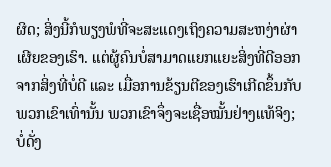ຜິດ; ສິ່ງນີ້ກໍພຽງພໍທີ່ຈະສະແດງເຖິງຄວາມສະຫງ່າຜ່າເຜີຍຂອງເຮົາ. ແຕ່ຜູ້ຄົນບໍ່ສາມາດແຍກແຍະສິ່ງທີ່ດີອອກຈາກສິ່ງທີ່ບໍ່ດີ ແລະ ເມື່ອການຂ້ຽນຕີຂອງເຮົາເກີດຂຶ້ນກັບພວກເຂົາເທົ່ານັ້ນ ພວກເຂົາຈຶ່ງຈະເຊື່ອໝັ້ນຢ່າງແທ້ຈິງ; ບໍ່ດັ່ງ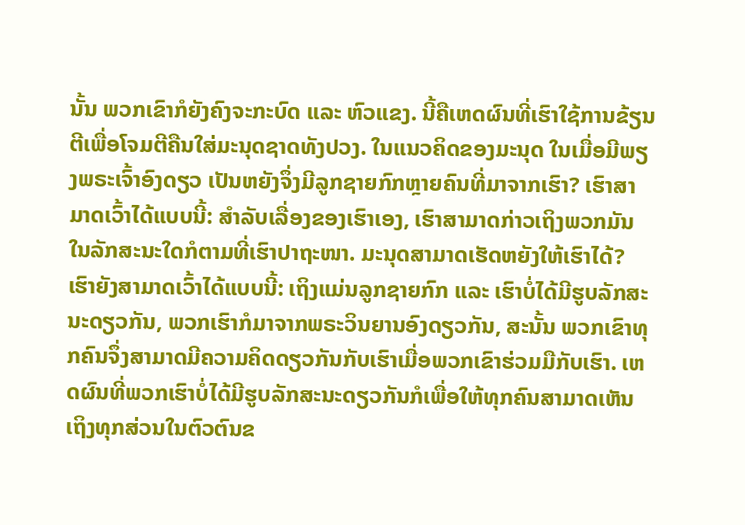ນັ້ນ ພວກເຂົາກໍຍັງຄົງຈະກະບົດ ແລະ ຫົວແຂງ. ນີ້ຄືເຫດຜົນທີ່ເຮົາໃຊ້ການຂ້ຽນຕີເພື່ອໂຈມຕີຄືນໃສ່ມະນຸດຊາດທັງປວງ. ໃນແນວຄິດຂອງມະນຸດ ໃນເມື່ອມີພຽງພຣະເຈົ້າອົງດຽວ ເປັນຫຍັງຈຶ່ງມີລູກຊາຍກົກຫຼາຍຄົນທີ່ມາຈາກເຮົາ? ເຮົາສາມາດເວົ້າໄດ້ແບບນີ້: ສໍາລັບເລື່ອງຂອງເຮົາເອງ, ເຮົາສາມາດກ່າວເຖິງພວກມັນໃນລັກສະນະໃດກໍຕາມທີ່ເຮົາປາຖະໜາ. ມະນຸດສາມາດເຮັດຫຍັງໃຫ້ເຮົາໄດ້? ເຮົາຍັງສາມາດເວົ້າໄດ້ແບບນີ້: ເຖິງແມ່ນລູກຊາຍກົກ ແລະ ເຮົາບໍ່ໄດ້ມີຮູບລັກສະນະດຽວກັນ, ພວກເຮົາກໍມາຈາກພຣະວິນຍານອົງດຽວກັນ, ສະນັ້ນ ພວກເຂົາທຸກຄົນຈຶ່ງສາມາດມີຄວາມຄິດດຽວກັນກັບເຮົາເມື່ອພວກເຂົາຮ່ວມມືກັບເຮົາ. ເຫດຜົນທີ່ພວກເຮົາບໍ່ໄດ້ມີຮູບລັກສະນະດຽວກັນກໍເພື່ອໃຫ້ທຸກຄົນສາມາດເຫັນເຖິງທຸກສ່ວນໃນຕົວຕົນຂ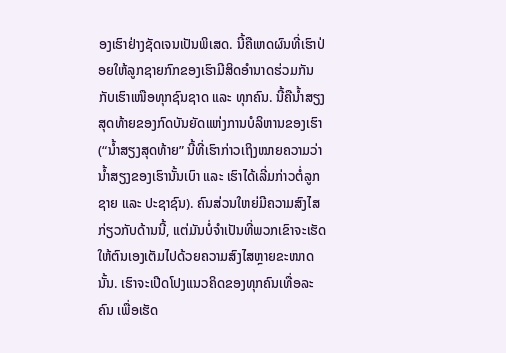ອງເຮົາຢ່າງຊັດເຈນເປັນພິເສດ. ນີ້ຄືເຫດຜົນທີ່ເຮົາປ່ອຍໃຫ້ລູກຊາຍກົກຂອງເຮົາມີສິດອຳນາດຮ່ວມກັນກັບເຮົາເໜືອທຸກຊົນຊາດ ແລະ ທຸກຄົນ. ນີ້ຄືນໍ້າສຽງສຸດທ້າຍຂອງກົດບັນຍັດແຫ່ງການບໍລິຫານຂອງເຮົາ (“ນໍ້າສຽງສຸດທ້າຍ” ນີ້ທີ່ເຮົາກ່າວເຖິງໝາຍຄວາມວ່າ ນໍ້າສຽງຂອງເຮົານັ້ນເບົາ ແລະ ເຮົາໄດ້ເລີ່ມກ່າວຕໍ່ລູກຊາຍ ແລະ ປະຊາຊົນ). ຄົນສ່ວນໃຫຍ່ມີຄວາມສົງໄສກ່ຽວກັບດ້ານນີ້, ແຕ່ມັນບໍ່ຈຳເປັນທີ່ພວກເຂົາຈະເຮັດໃຫ້ຕົນເອງເຕັມໄປດ້ວຍຄວາມສົງໄສຫຼາຍຂະໜາດນັ້ນ. ເຮົາຈະເປີດໂປງແນວຄິດຂອງທຸກຄົນເທື່ອລະຄົນ ເພື່ອເຮັດ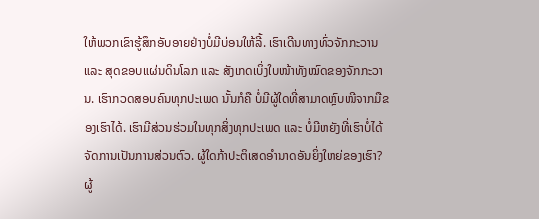ໃຫ້ພວກເຂົາຮູ້ສຶກອັບອາຍຢ່າງບໍ່ມີບ່ອນໃຫ້ລີ້. ເຮົາເດີນທາງທົ່ວຈັກກະວານ ແລະ ສຸດຂອບແຜ່ນດິນໂລກ ແລະ ສັງເກດເບິ່ງໃບໜ້າທັງໝົດຂອງຈັກກະວານ. ເຮົາກວດສອບຄົນທຸກປະເພດ ນັ້ນກໍຄື ບໍ່ມີຜູ້ໃດທີ່ສາມາດຫຼົບໜີຈາກມືຂອງເຮົາໄດ້. ເຮົາມີສ່ວນຮ່ວມໃນທຸກສິ່ງທຸກປະເພດ ແລະ ບໍ່ມີຫຍັງທີ່ເຮົາບໍ່ໄດ້ຈັດການເປັນການສ່ວນຕົວ. ຜູ້ໃດກ້າປະຕິເສດອຳນາດອັນຍິ່ງໃຫຍ່ຂອງເຮົາ? ຜູ້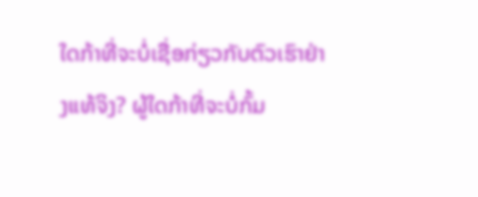ໃດກ້າທີ່ຈະບໍ່ເຊື່ອກ່ຽວກັບຕົວເຮົາຢ່າງແທ້ຈິງ? ຜູ້ໃດກ້າທີ່ຈະບໍ່ກົ້ມ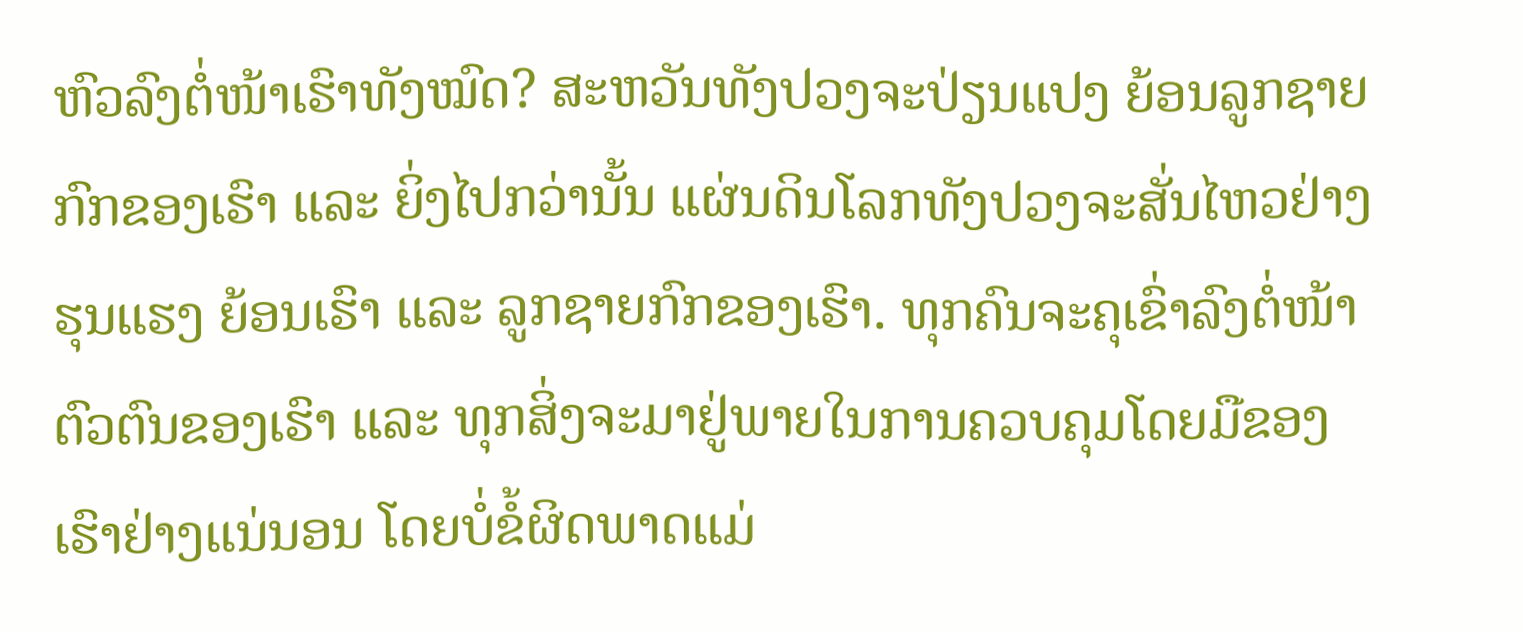ຫົວລົງຕໍ່ໜ້າເຮົາທັງໝົດ? ສະຫວັນທັງປວງຈະປ່ຽນແປງ ຍ້ອນລູກຊາຍກົກຂອງເຮົາ ແລະ ຍິ່ງໄປກວ່ານັ້ນ ແຜ່ນດິນໂລກທັງປວງຈະສັ່ນໄຫວຢ່າງຮຸນແຮງ ຍ້ອນເຮົາ ແລະ ລູກຊາຍກົກຂອງເຮົາ. ທຸກຄົນຈະຄຸເຂົ່າລົງຕໍ່ໜ້າຕົວຕົນຂອງເຮົາ ແລະ ທຸກສິ່ງຈະມາຢູ່ພາຍໃນການຄວບຄຸມໂດຍມືຂອງເຮົາຢ່າງແນ່ນອນ ໂດຍບໍ່ຂໍ້ຜິດພາດແມ່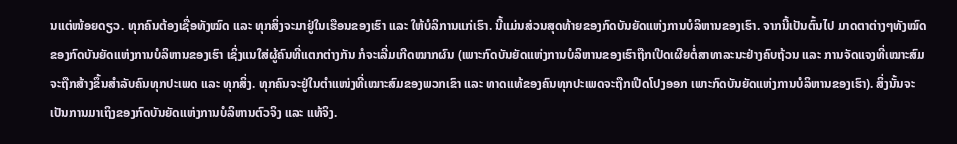ນແຕ່ໜ້ອຍດຽວ. ທຸກຄົນຕ້ອງເຊື່ອທັງໝົດ ແລະ ທຸກສິ່ງຈະມາຢູ່ໃນເຮືອນຂອງເຮົາ ແລະ ໃຫ້ບໍລິການແກ່ເຮົາ. ນີ້ແມ່ນສ່ວນສຸດທ້າຍຂອງກົດບັນຍັດແຫ່ງການບໍລິຫານຂອງເຮົາ. ຈາກນີ້ເປັນຕົ້ນໄປ ມາດຕາຕ່າງໆທັງໝົດຂອງກົດບັນຍັດແຫ່ງການບໍລິຫານຂອງເຮົາ ເຊິ່ງແນໃສ່ຜູ້ຄົນທີ່ແຕກຕ່າງກັນ ກໍຈະເລີ່ມເກີດໝາກຜົນ (ເພາະກົດບັນຍັດແຫ່ງການບໍລິຫານຂອງເຮົາຖືກເປີດເຜີຍຕໍ່ສາທາລະນະຢ່າງຄົບຖ້ວນ ແລະ ການຈັດແຈງທີ່ເໝາະສົມຈະຖືກສ້າງຂຶ້ນສຳລັບຄົນທຸກປະເພດ ແລະ ທຸກສິ່ງ. ທຸກຄົນຈະຢູ່ໃນຕໍາແໜ່ງທີ່ເໝາະສົມຂອງພວກເຂົາ ແລະ ທາດແທ້ຂອງຄົນທຸກປະເພດຈະຖືກເປີດໂປງອອກ ເພາະກົດບັນຍັດແຫ່ງການບໍລິຫານຂອງເຮົາ). ສິ່ງນັ້ນຈະເປັນການມາເຖິງຂອງກົດບັນຍັດແຫ່ງການບໍລິຫານຕົວຈິງ ແລະ ແທ້ຈິງ.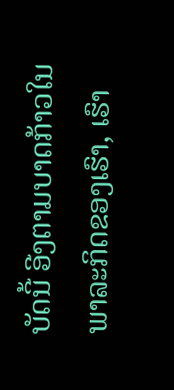ບັດນີ້ ອີງຕາມບາດກ້າວໃນພາລະກິດຂອງເຮົາ, ເຮົາ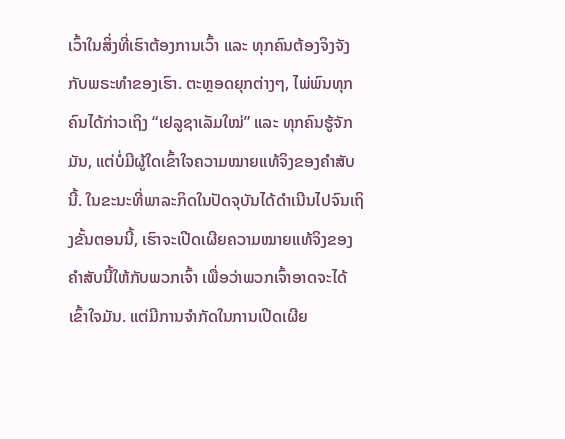ເວົ້າໃນສິ່ງທີ່ເຮົາຕ້ອງການເວົ້າ ແລະ ທຸກຄົນຕ້ອງຈິງຈັງກັບພຣະທຳຂອງເຮົາ. ຕະຫຼອດຍຸກຕ່າງໆ, ໄພ່ພົນທຸກຄົນໄດ້ກ່າວເຖິງ “ເຢລູຊາເລັມໃໝ່” ແລະ ທຸກຄົນຮູ້ຈັກມັນ, ແຕ່ບໍ່ມີຜູ້ໃດເຂົ້າໃຈຄວາມໝາຍແທ້ຈິງຂອງຄຳສັບນີ້. ໃນຂະນະທີ່ພາລະກິດໃນປັດຈຸບັນໄດ້ດຳເນີນໄປຈົນເຖິງຂັ້ນຕອນນີ້, ເຮົາຈະເປີດເຜີຍຄວາມໝາຍແທ້ຈິງຂອງຄຳສັບນີ້ໃຫ້ກັບພວກເຈົ້າ ເພື່ອວ່າພວກເຈົ້າອາດຈະໄດ້ເຂົ້າໃຈມັນ. ແຕ່ມີການຈຳກັດໃນການເປີດເຜີຍ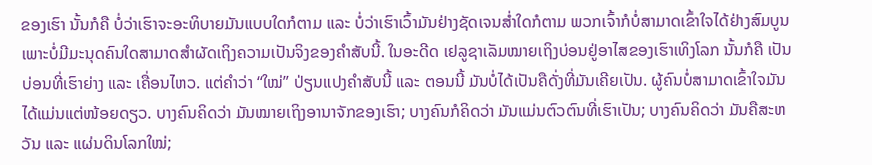ຂອງເຮົາ ນັ້ນກໍຄື ບໍ່ວ່າເຮົາຈະອະທິບາຍມັນແບບໃດກໍຕາມ ແລະ ບໍ່ວ່າເຮົາເວົ້າມັນຢ່າງຊັດເຈນສໍ່າໃດກໍຕາມ ພວກເຈົ້າກໍບໍ່ສາມາດເຂົ້າໃຈໄດ້ຢ່າງສົມບູນ ເພາະບໍ່ມີມະນຸດຄົນໃດສາມາດສຳຜັດເຖິງຄວາມເປັນຈິງຂອງຄຳສັບນີ້. ໃນອະດີດ ເຢລູຊາເລັມໝາຍເຖິງບ່ອນຢູ່ອາໄສຂອງເຮົາເທິງໂລກ ນັ້ນກໍຄື ເປັນບ່ອນທີ່ເຮົາຍ່າງ ແລະ ເຄື່ອນໄຫວ. ແຕ່ຄຳວ່າ “ໃໝ່” ປ່ຽນແປງຄຳສັບນີ້ ແລະ ຕອນນີ້ ມັນບໍ່ໄດ້ເປັນຄືດັ່ງທີ່ມັນເຄີຍເປັນ. ຜູ້ຄົນບໍ່ສາມາດເຂົ້າໃຈມັນໄດ້ແມ່ນແຕ່ໜ້ອຍດຽວ. ບາງຄົນຄິດວ່າ ມັນໝາຍເຖິງອານາຈັກຂອງເຮົາ; ບາງຄົນກໍຄິດວ່າ ມັນແມ່ນຕົວຕົນທີ່ເຮົາເປັນ; ບາງຄົນຄິດວ່າ ມັນຄືສະຫວັນ ແລະ ແຜ່ນດິນໂລກໃໝ່;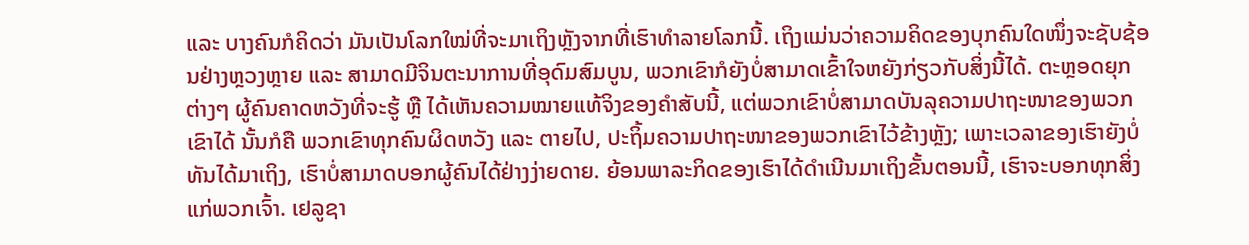ແລະ ບາງຄົນກໍຄິດວ່າ ມັນເປັນໂລກໃໝ່ທີ່ຈະມາເຖິງຫຼັງຈາກທີ່ເຮົາທຳລາຍໂລກນີ້. ເຖິງແມ່ນວ່າຄວາມຄິດຂອງບຸກຄົນໃດໜຶ່ງຈະຊັບຊ້ອນຢ່າງຫຼວງຫຼາຍ ແລະ ສາມາດມີຈິນຕະນາການທີ່ອຸດົມສົມບູນ, ພວກເຂົາກໍຍັງບໍ່ສາມາດເຂົ້າໃຈຫຍັງກ່ຽວກັບສິ່ງນີ້ໄດ້. ຕະຫຼອດຍຸກຕ່າງໆ ຜູ້ຄົນຄາດຫວັງທີ່ຈະຮູ້ ຫຼື ໄດ້ເຫັນຄວາມໝາຍແທ້ຈິງຂອງຄຳສັບນີ້, ແຕ່ພວກເຂົາບໍ່ສາມາດບັນລຸຄວາມປາຖະໜາຂອງພວກເຂົາໄດ້ ນັ້ນກໍຄື ພວກເຂົາທຸກຄົນຜິດຫວັງ ແລະ ຕາຍໄປ, ປະຖິ້ມຄວາມປາຖະໜາຂອງພວກເຂົາໄວ້ຂ້າງຫຼັງ; ເພາະເວລາຂອງເຮົາຍັງບໍ່ທັນໄດ້ມາເຖິງ, ເຮົາບໍ່ສາມາດບອກຜູ້ຄົນໄດ້ຢ່າງງ່າຍດາຍ. ຍ້ອນພາລະກິດຂອງເຮົາໄດ້ດຳເນີນມາເຖິງຂັ້ນຕອນນີ້, ເຮົາຈະບອກທຸກສິ່ງແກ່ພວກເຈົ້າ. ເຢລູຊາ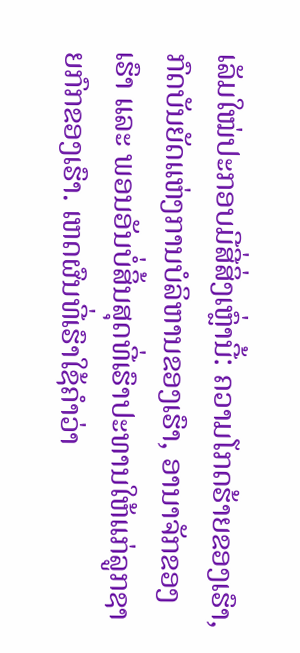ເລັມໃໝ່ປະກອບມີສີ່ສິ່ງເຫຼົ່ານີ້: ຄວາມໂກດຮ້າຍຂອງເຮົາ, ກົດບັນຍັດແຫ່ງການບໍລິຫານຂອງເຮົາ, ອານາຈັກຂອງເຮົາ ແລະ ພອນອັນບໍ່ສິ້ນສຸດທີ່ເຮົາປະທານໃຫ້ແກ່ລູກຊາຍກົກຂອງເຮົາ. ເຫດຜົນທີ່ເຮົາໃຊ້ຄຳວ່າ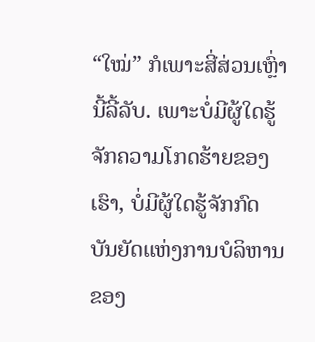“ໃໝ່” ກໍເພາະສີ່ສ່ວນເຫຼົ່ານີ້ລີ້ລັບ. ເພາະບໍ່ມີຜູ້ໃດຮູ້ຈັກຄວາມໂກດຮ້າຍຂອງເຮົາ, ບໍ່ມີຜູ້ໃດຮູ້ຈັກກົດບັນຍັດແຫ່ງການບໍລິຫານຂອງ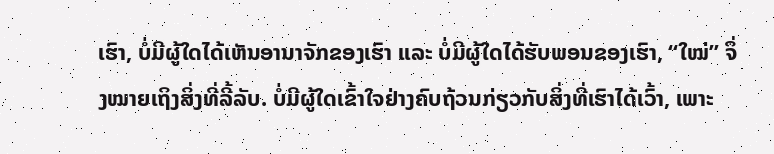ເຮົາ, ບໍ່ມີຜູ້ໃດໄດ້ເຫັນອານາຈັກຂອງເຮົາ ແລະ ບໍ່ມີຜູ້ໃດໄດ້ຮັບພອນຂອງເຮົາ, “ໃໝ່” ຈຶ່ງໝາຍເຖິງສິ່ງທີ່ລີ້ລັບ. ບໍ່ມີຜູ້ໃດເຂົ້າໃຈຢ່າງຄົບຖ້ວນກ່ຽວກັບສິ່ງທີ່ເຮົາໄດ້ເວົ້າ, ເພາະ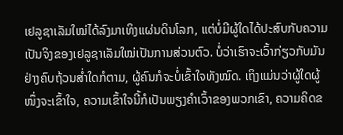ເຢລູຊາເລັມໃໝ່ໄດ້ລົງມາເທິງແຜ່ນດິນໂລກ, ແຕ່ບໍ່ມີຜູ້ໃດໄດ້ປະສົບກັບຄວາມເປັນຈິງຂອງເຢລູຊາເລັມໃໝ່ເປັນການສ່ວນຕົວ. ບໍ່ວ່າເຮົາຈະເວົ້າກ່ຽວກັບມັນຢ່າງຄົບຖ້ວນສໍ່າໃດກໍຕາມ, ຜູ້ຄົນກໍຈະບໍ່ເຂົ້າໃຈທັງໝົດ. ເຖິງແມ່ນວ່າຜູ້ໃດຜູ້ໜຶ່ງຈະເຂົ້າໃຈ, ຄວາມເຂົ້າໃຈນີ້ກໍເປັນພຽງຄຳເວົ້າຂອງພວກເຂົາ, ຄວາມຄິດຂ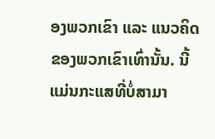ອງພວກເຂົາ ແລະ ແນວຄິດຂອງພວກເຂົາເທົ່ານັ້ນ. ນີ້ແມ່ນກະແສທີ່ບໍ່ສາມາ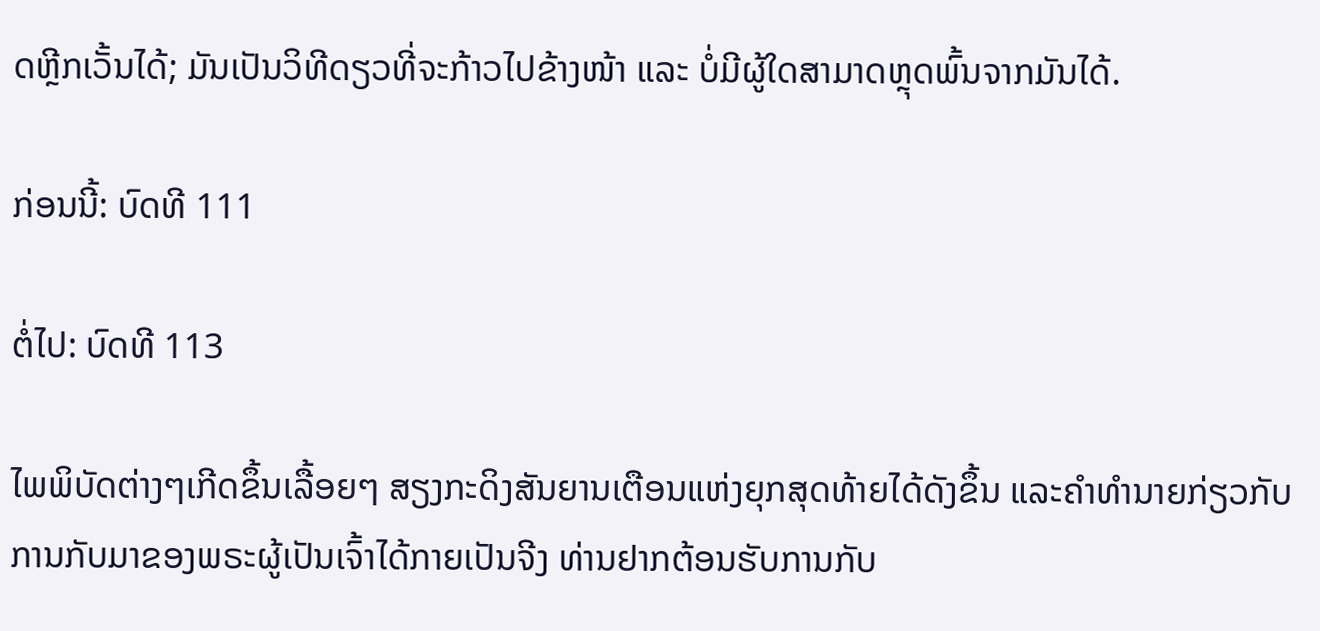ດຫຼີກເວັ້ນໄດ້; ມັນເປັນວິທີດຽວທີ່ຈະກ້າວໄປຂ້າງໜ້າ ແລະ ບໍ່ມີຜູ້ໃດສາມາດຫຼຸດພົ້ນຈາກມັນໄດ້.

ກ່ອນນີ້: ບົດທີ 111

ຕໍ່ໄປ: ບົດທີ 113

ໄພພິບັດຕ່າງໆເກີດຂຶ້ນເລື້ອຍໆ ສຽງກະດິງສັນຍານເຕືອນແຫ່ງຍຸກສຸດທ້າຍໄດ້ດັງຂຶ້ນ ແລະຄໍາທໍານາຍກ່ຽວກັບການກັບມາຂອງພຣະຜູ້ເປັນເຈົ້າໄດ້ກາຍເປັນຈີງ ທ່ານຢາກຕ້ອນຮັບການກັບ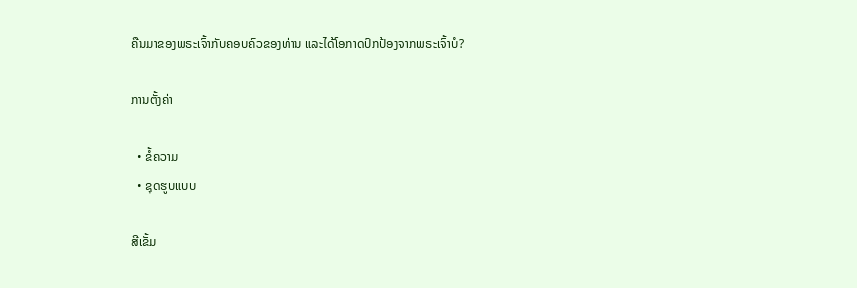ຄືນມາຂອງພຣະເຈົ້າກັບຄອບຄົວຂອງທ່ານ ແລະໄດ້ໂອກາດປົກປ້ອງຈາກພຣະເຈົ້າບໍ?

ການຕັ້ງຄ່າ

  • ຂໍ້ຄວາມ
  • ຊຸດຮູບແບບ

ສີເຂັ້ມ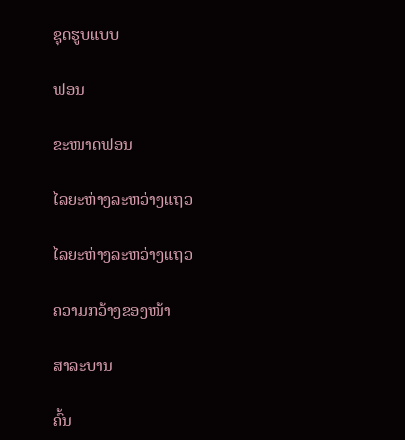ຊຸດຮູບແບບ

ຟອນ

ຂະໜາດຟອນ

ໄລຍະຫ່າງລະຫວ່າງແຖວ

ໄລຍະຫ່າງລະຫວ່າງແຖວ

ຄວາມກວ້າງຂອງໜ້າ

ສາລະບານ

ຄົ້ນ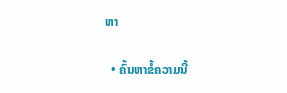ຫາ

  • ຄົ້ນຫາຂໍ້ຄວາມນີ້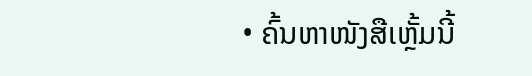• ຄົ້ນຫາໜັງສືເຫຼັ້ມນີ້